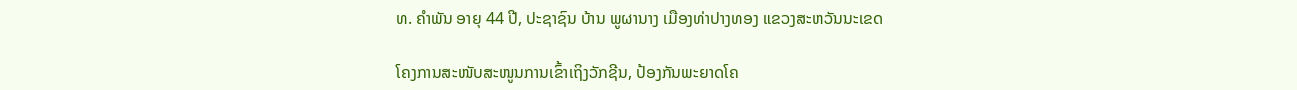ທ. ຄຳພັນ ອາຍຸ 44 ປີ, ປະຊາຊົນ ບ້ານ ພູຜານາງ ເມືອງທ່າປາງທອງ ແຂວງສະຫວັນນະເຂດ

ໂຄງການສະໜັບສະໜູນການເຂົ້າເຖິງວັກຊີນ, ປ້ອງກັນພະຍາດໂຄ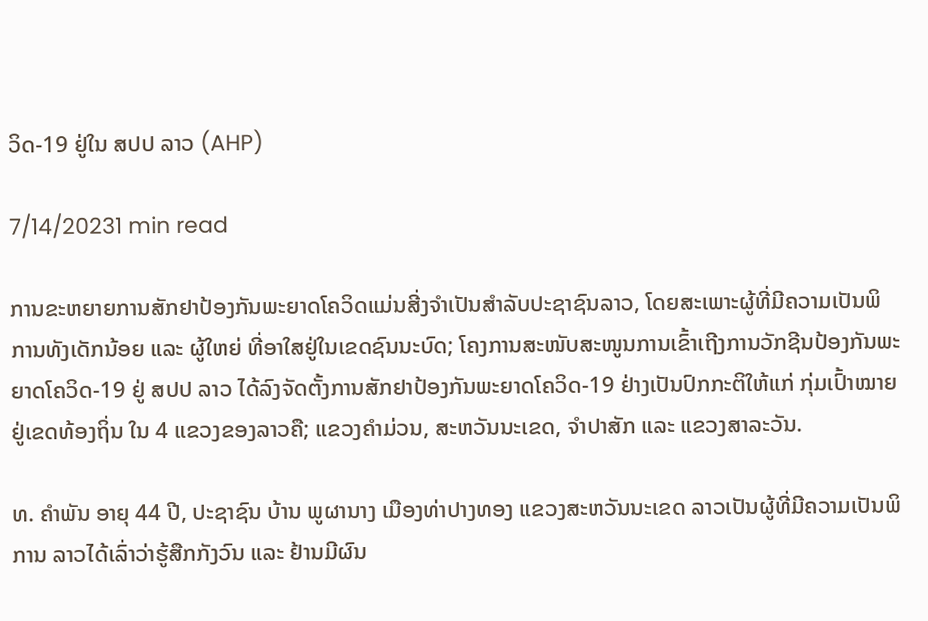ວິດ-19 ຢູ່ໃນ ສປປ ລາວ (AHP)

7/14/20231 min read

ການຂະຫຍາຍການສັກຢາປ້ອງກັນພະຍາດໂຄວິດແມ່ນສີ່ງຈຳເປັນສຳລັບປະຊາຊົນລາວ, ໂດຍສະເພາະຜູ້ທີ່ມີຄວາມເປັນພິການທັງເດັກນ້ອຍ ແລະ ຜູ້ໃຫຍ່ ທີ່ອາໃສຢູ່ໃນເຂດຊົນນະບົດ; ໂຄງການສະໜັບສະໜູນການເຂົ້າເຖີງການວັກຊີນປ້ອງກັນພະຍາດໂຄວິດ-19 ຢູ່ ສປປ ລາວ ໄດ້ລົງຈັດຕັ້ງການສັກຢາປ້ອງກັນພະຍາດໂຄວິດ-19 ຢ່າງເປັນປົກກະຕິໃຫ້ແກ່ ກຸ່ມເປົ້າໝາຍຢູ່ເຂດທ້ອງຖິ່ນ ໃນ 4 ແຂວງຂອງລາວຄື; ແຂວງຄໍາມ່ວນ, ສະຫວັນນະເຂດ, ຈຳປາສັກ ແລະ ແຂວງສາລະວັນ.

ທ. ຄຳພັນ ອາຍຸ 44 ປີ, ປະຊາຊົນ ບ້ານ ພູຜານາງ ເມືອງທ່າປາງທອງ ແຂວງສະຫວັນນະເຂດ ລາວເປັນຜູ້ທີ່ມີຄວາມເປັນພິການ ລາວໄດ້ເລົ່າວ່າຮູ້ສືກກັງວົນ ແລະ ຢ້ານມີຜົນ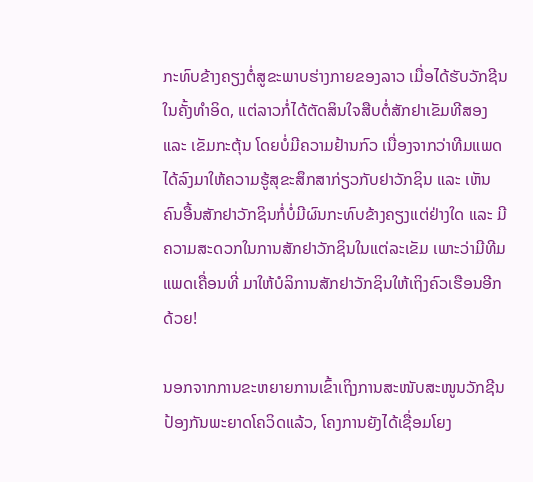ກະທົບຂ້າງຄຽງຕໍ່ສູຂະພາບຮ່າງກາຍຂອງລາວ ເມື່ອໄດ້ຮັບວັກຊີນໃນຄັ້ງທຳອິດ, ແຕ່ລາວກໍ່ໄດ້ຕັດສິນໃຈສືບຕໍ່ສັກຢາເຂັມທີສອງ ແລະ ເຂັມກະຕຸ້ນ ໂດຍບໍ່ມີຄວາມຢ້ານກົວ ເນື່ອງຈາກວ່າທີມແພດໄດ້ລົງມາໃຫ້ຄວາມຮູ້ສຸຂະສຶກສາກ່ຽວກັບຢາວັກຊິນ ແລະ ເຫັນຄົນອື້ນສັກຢາວັກຊິນກໍ່ບໍ່ມີຜົນກະທົບຂ້າງຄຽງແຕ່ຢ່າງໃດ ແລະ ມີຄວາມສະດວກໃນການສັກຢາວັກຊິນໃນແຕ່ລະເຂັມ ເພາະວ່າມີທີມແພດເຄື່ອນທີ່ ມາໃຫ້ບໍລິການສັກຢາວັກຊິນໃຫ້ເຖິງຄົວເຮືອນອີກດ້ວຍ!

ນອກຈາກການຂະຫຍາຍການເຂົ້າເຖິງການສະໜັບສະໜູນວັກຊີນປ້ອງກັນພະຍາດໂຄວິດແລ້ວ, ໂຄງການຍັງໄດ້ເຊື່ອມໂຍງ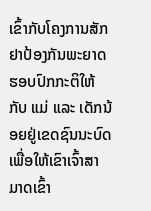ເຂົ້າກັບໂຄງການສັກຢາປ້ອງກັນພະຍາດຮອບປົກກະຕິໃຫ້ກັບ ແມ່ ແລະ ເດັກນ້ອຍຢູ່ເຂດຊົນນະບົດ ເພື່ອໃຫ້ເຂົາເຈົ້າສາມາດເຂົ້າ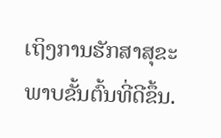ເຖິງການຮັກສາສຸຂະພາບຂັ້ນຕົ້ນທີ່ດີຂຶ້ນ.